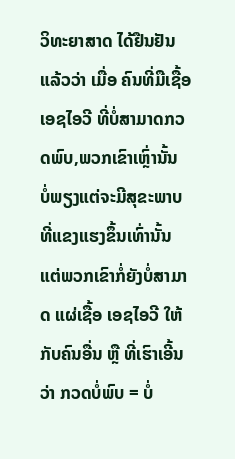ວິທະຍາສາດ ໄດ້ຢືນຢັນແລ້ວວ່າ ເມື່ອ ຄົນທີ່ມືເຊື້ອ ເອຊໄອວີ ທີ່ບໍ່ສາມາດກວດພົບ,ພວກເຂົາເຫຼົ່ານັ້ນ ບໍ່ພຽງແຕ່ຈະມີສຸຂະພາບທີ່ແຂງແຮງຂຶ້ນເທົ່ານັ້ນ ແຕ່ພວກເຂົາກໍ່ຍັງບໍ່ສາມາດ ແຜ່ເຊື້ອ ເອຊໄອວີ ໃຫ້ກັບຄົນອື່ນ ຫຼື ທີ່ເຮົາເອີ້ນວ່າ ກວດບໍ່ພົບ = ບໍ່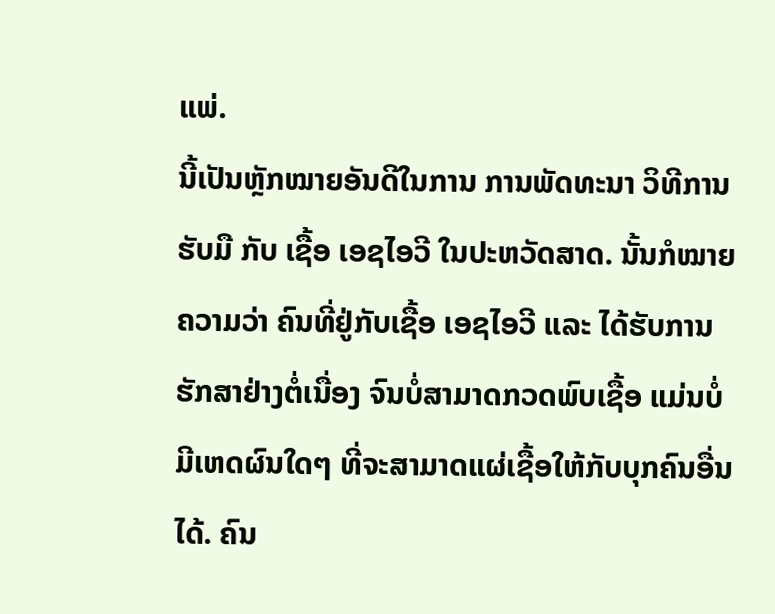ແພ່.
ນີ້ເປັນຫຼັກໝາຍອັນດີໃນການ ການພັດທະນາ ວິທີການຮັບມື ກັບ ເຊື້ອ ເອຊໄອວີ ໃນປະຫວັດສາດ. ນັ້ນກໍໝາຍຄວາມວ່າ ຄົນທີ່ຢູ່ກັບເຊື້ອ ເອຊໄອວີ ແລະ ໄດ້ຮັບການຮັກສາຢ່າງຕໍ່ເນື່ອງ ຈົນບໍ່ສາມາດກວດພົບເຊື້ອ ແມ່ນບໍ່ມີເຫດຜົນໃດໆ ທີ່ຈະສາມາດແຜ່ເຊື້ອໃຫ້ກັບບຸກຄົນອື່ນໄດ້. ຄົນ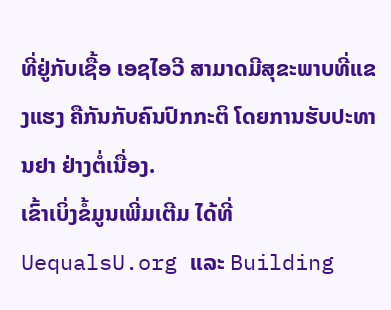ທີ່ຢູ່ກັບເຊື້ອ ເອຊໄອວີ ສາມາດມີສຸຂະພາບທີ່ແຂງແຮງ ຄືກັນກັບຄົນປົກກະຕິ ໂດຍການຮັບປະທານຢາ ຢ່າງຕໍ່ເນື່ອງ.
ເຂົ້າເບິ່ງຂໍ້ມູນເພີ່ມເຕີມ ໄດ້ທີ່ UequalsU.org ແລະ Building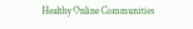Healthy Online Communities